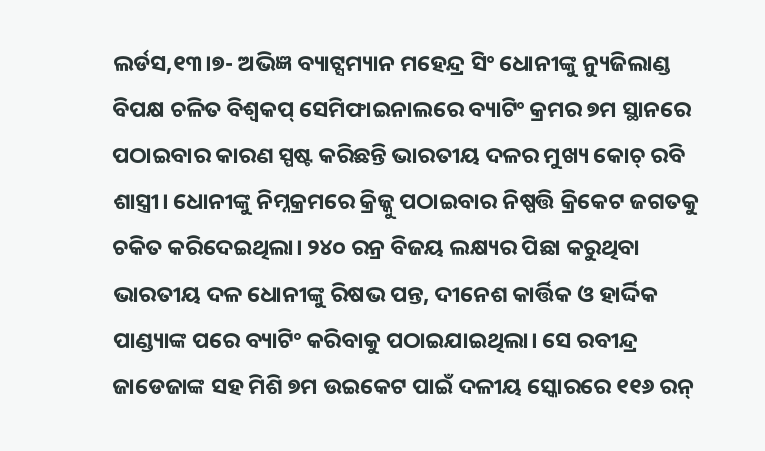ଲର୍ଡସ,୧୩।୭- ଅଭିଜ୍ଞ ବ୍ୟାଟ୍ସମ୍ୟାନ ମହେନ୍ଦ୍ର ସିଂ ଧୋନୀଙ୍କୁ ନ୍ୟୁଜିଲାଣ୍ଡ ବିପକ୍ଷ ଚଳିତ ବିଶ୍ୱକପ୍ ସେମିଫାଇନାଲରେ ବ୍ୟାଟିଂ କ୍ରମର ୭ମ ସ୍ଥାନରେ ପଠାଇବାର କାରଣ ସ୍ପଷ୍ଟ କରିଛନ୍ତି ଭାରତୀୟ ଦଳର ମୁଖ୍ୟ କୋଚ୍ ରବି ଶାସ୍ତ୍ରୀ। ଧୋନୀଙ୍କୁ ନିମ୍ନକ୍ରମରେ କ୍ରିଜ୍କୁ ପଠାଇବାର ନିଷ୍ପତ୍ତି କ୍ରିକେଟ ଜଗତକୁ ଚକିତ କରିଦେଇଥିଲା। ୨୪୦ ରନ୍ର ବିଜୟ ଲକ୍ଷ୍ୟର ପିଛା କରୁଥିବା ଭାରତୀୟ ଦଳ ଧୋନୀଙ୍କୁ ରିଷଭ ପନ୍ତ, ଦୀନେଶ କାର୍ତ୍ତିକ ଓ ହାର୍ଦ୍ଦିକ ପାଣ୍ଡ୍ୟାଙ୍କ ପରେ ବ୍ୟାଟିଂ କରିବାକୁ ପଠାଇଯାଇଥିଲା। ସେ ରବୀନ୍ଦ୍ର ଜାଡେଜାଙ୍କ ସହ ମିଶି ୭ମ ଉଇକେଟ ପାଇଁ ଦଳୀୟ ସ୍କୋରରେ ୧୧୬ ରନ୍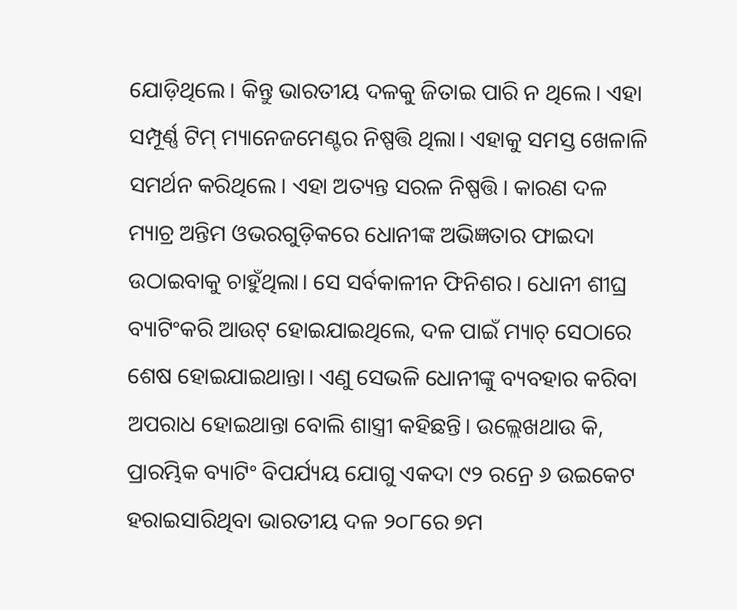ଯୋଡ଼ିଥିଲେ। କିନ୍ତୁ ଭାରତୀୟ ଦଳକୁ ଜିତାଇ ପାରି ନ ଥିଲେ। ଏହା ସମ୍ପୂର୍ଣ୍ଣ ଟିମ୍ ମ୍ୟାନେଜମେଣ୍ଟର ନିଷ୍ପତ୍ତି ଥିଲା। ଏହାକୁ ସମସ୍ତ ଖେଳାଳି ସମର୍ଥନ କରିଥିଲେ। ଏହା ଅତ୍ୟନ୍ତ ସରଳ ନିଷ୍ପତ୍ତି। କାରଣ ଦଳ ମ୍ୟାଚ୍ର ଅନ୍ତିମ ଓଭରଗୁଡ଼ିକରେ ଧୋନୀଙ୍କ ଅଭିଜ୍ଞତାର ଫାଇଦା ଉଠାଇବାକୁ ଚାହୁଁଥିଲା। ସେ ସର୍ବକାଳୀନ ଫିନିଶର। ଧୋନୀ ଶୀଘ୍ର ବ୍ୟାଟିଂକରି ଆଉଟ୍ ହୋଇଯାଇଥିଲେ, ଦଳ ପାଇଁ ମ୍ୟାଚ୍ ସେଠାରେ ଶେଷ ହୋଇଯାଇଥାନ୍ତା। ଏଣୁ ସେଭଳି ଧୋନୀଙ୍କୁ ବ୍ୟବହାର କରିବା ଅପରାଧ ହୋଇଥାନ୍ତା ବୋଲି ଶାସ୍ତ୍ରୀ କହିଛନ୍ତି। ଉଲ୍ଲେଖଥାଉ କି, ପ୍ରାରମ୍ଭିକ ବ୍ୟାଟିଂ ବିପର୍ଯ୍ୟୟ ଯୋଗୁ ଏକଦା ୯୨ ରନ୍ରେ ୬ ଉଇକେଟ ହରାଇସାରିଥିବା ଭାରତୀୟ ଦଳ ୨୦୮ରେ ୭ମ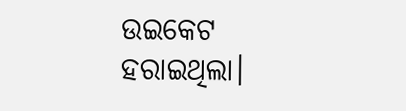ଉଇକେଟ ହରାଇଥିଲା।